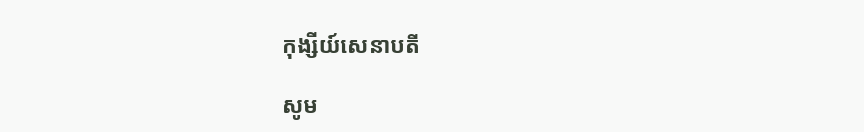កុង្សីយ៍សេនាបតី

សូម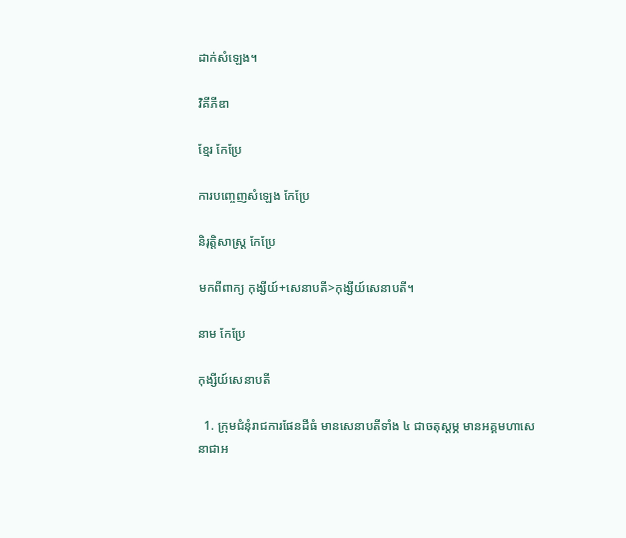ដាក់សំឡេង។

វិគីភីឌា

ខ្មែរ កែប្រែ

ការបញ្ចេញសំឡេង កែប្រែ

និរុត្តិសាស្ត្រ កែប្រែ

មកពីពាក្យ កុង្សីយ៍+សេនាបតី>កុង្សីយ៍សេនាបតី។

នាម កែប្រែ

កុង្សីយ៍សេនាបតី

  1. ក្រុមជំនុំរាជការផែនដីធំ មានសេនាបតីទាំង ៤ ជាចតុស្តម្ភ មានអគ្គមហាសេនាជាអ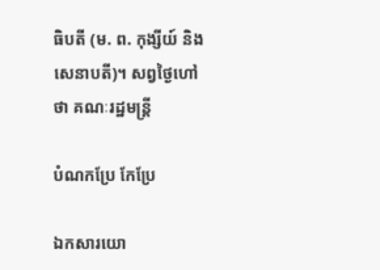ធិបតី (ម. ព. កុង្សីយ៍ និងសេនាបតី)។ សព្វថ្ងៃហៅថា គណៈរដ្ឋមន្រ្តី

បំណកប្រែ កែប្រែ

ឯកសារយោ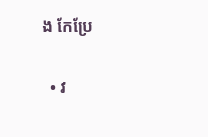ង កែប្រែ

  • វ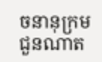ចនានុក្រមជួនណាត